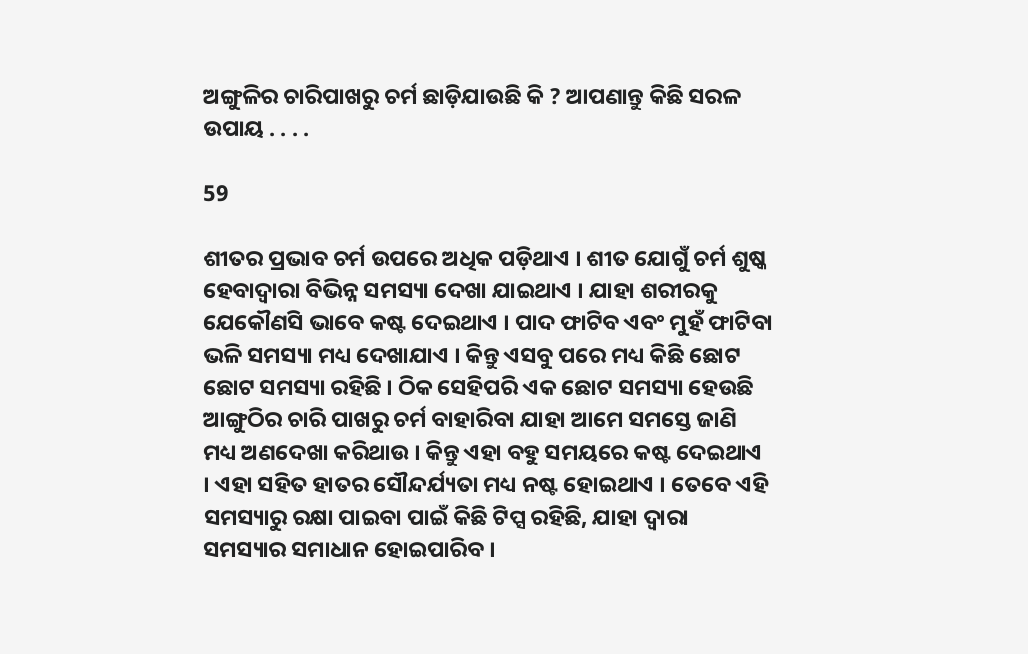ଅଙ୍ଗୁଳିର ଚାରିପାଖରୁ ଚର୍ମ ଛାଡ଼ିଯାଉଛି କି ? ଆପଣାନ୍ତୁ କିଛି ସରଳ ଉପାୟ . . . .

59

ଶୀତର ପ୍ରଭାବ ଚର୍ମ ଉପରେ ଅଧିକ ପଡ଼ିଥାଏ । ଶୀତ ଯୋଗୁଁ ଚର୍ମ ଶୁଷ୍କ ହେବାଦ୍ୱାରା ବିଭିନ୍ନ ସମସ୍ୟା ଦେଖା ଯାଇଥାଏ । ଯାହା ଶରୀରକୁ ଯେକୌଣସି ଭାବେ କଷ୍ଟ ଦେଇଥାଏ । ପାଦ ଫାଟିବ ଏବଂ ମୁହଁ ଫାଟିବା ଭଳି ସମସ୍ୟା ମଧ୍ୟ ଦେଖାଯାଏ । କିନ୍ତୁ ଏସବୁ ପରେ ମଧ୍ୟ କିଛି ଛୋଟ ଛୋଟ ସମସ୍ୟା ରହିଛି । ଠିକ ସେହିପରି ଏକ ଛୋଟ ସମସ୍ୟା ହେଉଛି ଆଙ୍ଗୁଠିର ଚାରି ପାଖରୁ ଚର୍ମ ବାହାରିବା ଯାହା ଆମେ ସମସ୍ତେ ଜାଣି ମଧ୍ୟ ଅଣଦେଖା କରିଥାଉ । କିନ୍ତୁ ଏହା ବହୁ ସମୟରେ କଷ୍ଟ ଦେଇଥାଏ । ଏହା ସହିତ ହାତର ସୌନ୍ଦର୍ଯ୍ୟତା ମଧ୍ୟ ନଷ୍ଟ ହୋଇଥାଏ । ତେବେ ଏହି ସମସ୍ୟାରୁ ରକ୍ଷା ପାଇବା ପାଇଁ କିଛି ଟିପ୍ସ ରହିଛି, ଯାହା ଦ୍ୱାରା ସମସ୍ୟାର ସମାଧାନ ହୋଇପାରିବ ।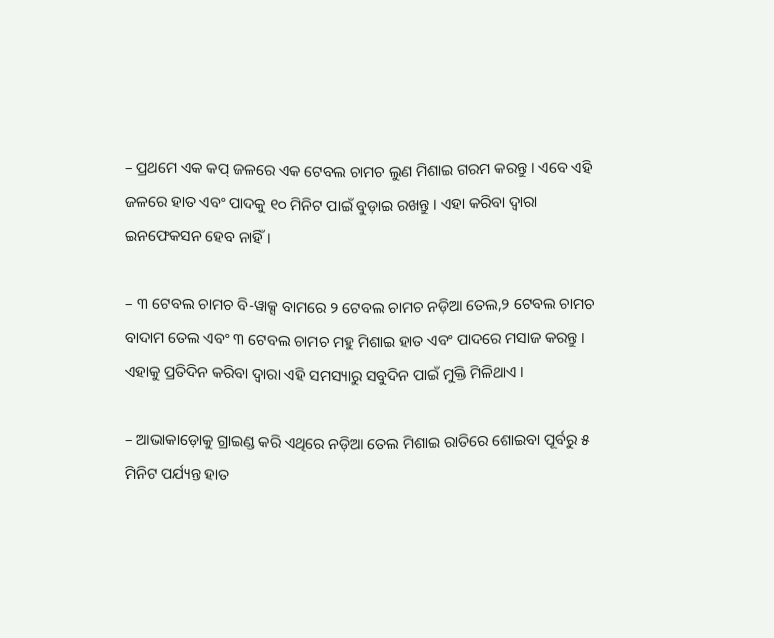– ପ୍ରଥମେ ଏକ କପ୍ ଜଳରେ ଏକ ଟେବଲ ଚାମଚ ଲୁଣ ମିଶାଇ ଗରମ କରନ୍ତୁ । ଏବେ ଏହି ଜଳରେ ହାତ ଏବଂ ପାଦକୁ ୧୦ ମିନିଟ ପାଇଁ ବୁଡ଼ାଇ ରଖନ୍ତୁ । ଏହା କରିବା ଦ୍ୱାରା ଇନଫେକସନ ହେବ ନାହିଁ ।

– ୩ ଟେବଲ ଚାମଚ ବି-ୱାକ୍ସ ବାମରେ ୨ ଟେବଲ ଚାମଚ ନଡ଼ିଆ ତେଲ,୨ ଟେବଲ ଚାମଚ ବାଦାମ ତେଲ ଏବଂ ୩ ଟେବଲ ଚାମଚ ମହୁ ମିଶାଇ ହାତ ଏବଂ ପାଦରେ ମସାଜ କରନ୍ତୁ । ଏହାକୁ ପ୍ରତିଦିନ କରିବା ଦ୍ୱାରା ଏହି ସମସ୍ୟାରୁ ସବୁଦିନ ପାଇଁ ମୁକ୍ତି ମିଳିଥାଏ ।

– ଆଭାକାଡ଼ୋକୁ ଗ୍ରାଇଣ୍ଡ କରି ଏଥିରେ ନଡ଼ିଆ ତେଲ ମିଶାଇ ରାତିରେ ଶୋଇବା ପୂର୍ବରୁ ୫ ମିନିଟ ପର୍ଯ୍ୟନ୍ତ ହାତ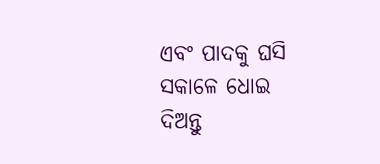ଏବଂ ପାଦକୁ ଘସି ସକାଳେ ଧୋଇ ଦିଅନ୍ତୁ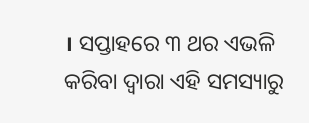। ସପ୍ତାହରେ ୩ ଥର ଏଭଳି କରିବା ଦ୍ୱାରା ଏହି ସମସ୍ୟାରୁ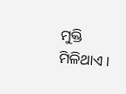ମୁକ୍ତି ମିଳିଥାଏ ।